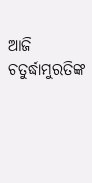ଆଜି ଚତୁର୍ଦ୍ଧାମୁରତିଙ୍କ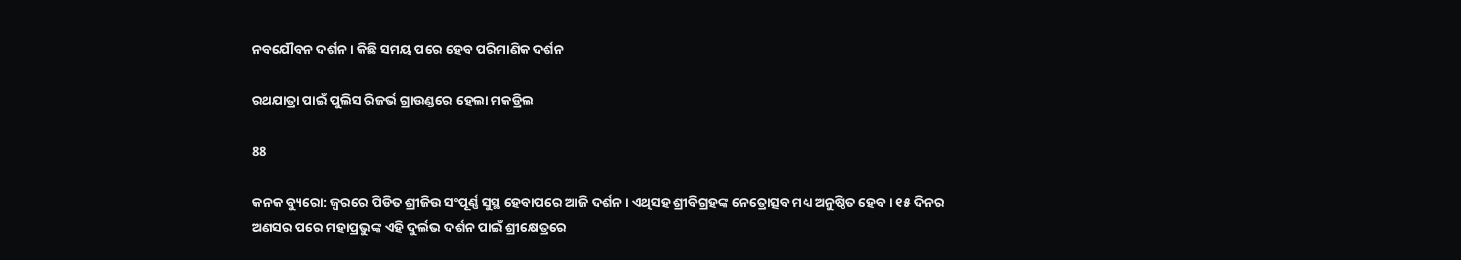ନବଯୌବନ ଦର୍ଶନ । କିଛି ସମୟ ପରେ ହେବ ପରିମାଣିକ ଦର୍ଶନ

ରଥଯାତ୍ରା ପାଇଁ ପୁଲିସ ରିଜର୍ଭ ଗ୍ରାଉଣ୍ଡରେ ହେଲା ମକଡ୍ରିଲ

88

କନକ ବ୍ୟୁରୋ: ଜ୍ୱରରେ ପିଡିତ ଶ୍ରୀଜିଉ ସଂପୂର୍ଣ୍ଣ ସୁସ୍ଥ ହେବାପରେ ଆଜି ଦର୍ଶନ । ଏଥିସହ ଶ୍ରୀବିଗ୍ରହଙ୍କ ନେତ୍ରୋତ୍ସବ ମଧ୍ୟ ଅନୁଷ୍ଠିତ ହେବ । ୧୫ ଦିନର ଅଣସର ପରେ ମହାପ୍ରଭୁଙ୍କ ଏହି ଦୁର୍ଲଭ ଦର୍ଶନ ପାଇଁ ଶ୍ରୀକ୍ଷେତ୍ରରେ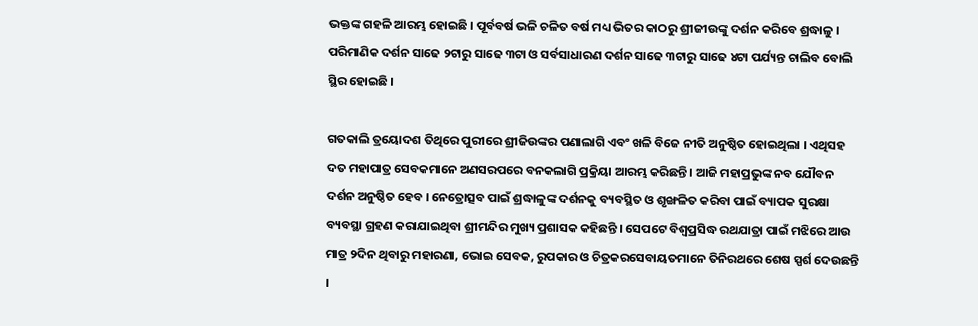ଭକ୍ତଙ୍କ ଗହଳି ଆରମ୍ଭ ହୋଇଛି । ପୂର୍ବବର୍ଷ ଭଳି ଚଳିତ ବର୍ଷ ମଧ୍ୟ ଭିତର କାଠରୁ ଶ୍ରୀଜୀଉଙ୍କୁ ଦର୍ଶନ କରିବେ ଶ୍ରଦ୍ଧାଳୁ । ପରିମାଣିକ ଦର୍ଶନ ସାଢେ ୨ଟାରୁ ସାଢେ ୩ଟା ଓ ସର୍ବସାଧାରଣ ଦର୍ଶନ ସାଢେ ୩ଟାରୁ ସାଢେ ୪ଟା ପର୍ଯ୍ୟନ୍ତ ଚାଲିବ ବୋଲି ସ୍ଥିର ହୋଇଛି ।

ଗତକାଲି ତ୍ରୟୋଦଶ ତିଥିରେ ପୁରୀରେ ଶ୍ରୀଜିଉଙ୍କର ପଣାଲାଗି ଏବଂ ଖଳି ବିଜେ ନୀତି ଅନୁଷ୍ଠିତ ହୋଇଥିଲା । ଏଥିସହ ଦତ ମହାପାତ୍ର ସେବକମାନେ ଅଣସରପରେ ବନକଲାଗି ପ୍ରକ୍ରିୟା ଆରମ୍ଭ କରିଛନ୍ତି । ଆଜି ମହାପ୍ରଭୁଙ୍କ ନବ ଯୌବନ ଦର୍ଶନ ଅନୁଷ୍ଠିତ ହେବ । ନେତ୍ରୋତ୍ସବ ପାଇଁ ଶ୍ରଦ୍ଧାଳୁଙ୍କ ଦର୍ଶନକୁ ବ୍ୟବସ୍ଥିତ ଓ ଶୃଙ୍ଖଳିତ କରିବା ପାଇଁ ବ୍ୟାପକ ସୁରକ୍ଷା ବ୍ୟବସ୍ଥା ଗ୍ରହଣ କରାଯାଇଥିବା ଶ୍ରୀମନ୍ଦିର ମୁଖ୍ୟ ପ୍ରଶାସକ କହିଛନ୍ତି । ସେପଟେ ବିଶ୍ୱପ୍ରସିଦ୍ଧ ରଥଯାତ୍ରା ପାଇଁ ମଝିରେ ଆଉ ମାତ୍ର ୨ଦିନ ଥିବାରୁ ମହାରଣା, ଭୋଇ ସେବକ, ରୁପକାର ଓ ଚିତ୍ରକରସେବାୟତମାନେ ତିନିରଥରେ ଶେଷ ସ୍ପର୍ଶ ଦେଉଛନ୍ତି ।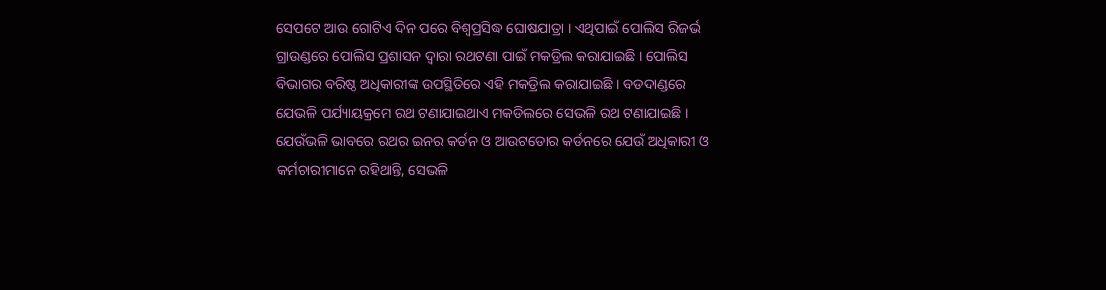ସେପଟେ ଆଉ ଗୋଟିଏ ଦିନ ପରେ ବିଶ୍ୱପ୍ରସିଦ୍ଧ ଘୋଷଯାତ୍ରା । ଏଥିପାଇଁ ପୋଲିସ ରିଜର୍ଭ ଗ୍ରାଉଣ୍ଡରେ ପୋଲିସ ପ୍ରଶାସନ ଦ୍ୱାରା ରଥଟଣା ପାଇଁ ମକଡ୍ରିଲ କରାଯାଇଛି । ପୋଲିସ ବିଭାଗର ବରିଷ୍ଠ ଅଧିକାରୀଙ୍କ ଉପସ୍ଥିତିରେ ଏହି ମକଡ୍ରିଲ କରାଯାଇଛି । ବଡଦାଣ୍ଡରେ ଯେଭଳି ପର୍ଯ୍ୟାୟକ୍ରମେ ରଥ ଟଣାଯାଇଥାଏ ମକଡିଲରେ ସେଭଳି ରଥ ଟଣାଯାଇଛି । ଯେଉଁଭଳି ଭାବରେ ରଥର ଇନର କର୍ଡନ ଓ ଆଉଟଡୋର କର୍ଡନରେ ଯେଉଁ ଅଧିକାରୀ ଓ କର୍ମଚାରୀମାନେ ରହିଥାନ୍ତି, ସେଭଳି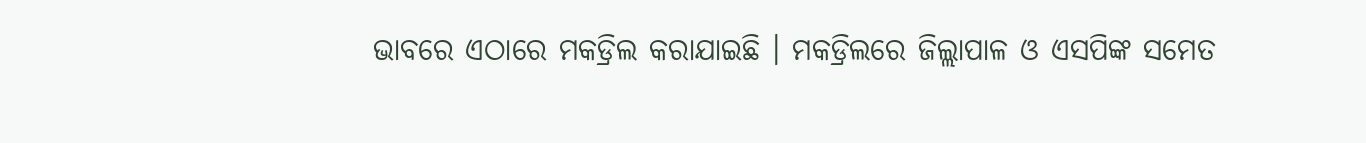ଭାବରେ ଏଠାରେ ମକଡ୍ରିଲ କରାଯାଇଛି । ମକଡ୍ରିଲରେ ଜିଲ୍ଲାପାଳ ଓ ଏସପିଙ୍କ ସମେତ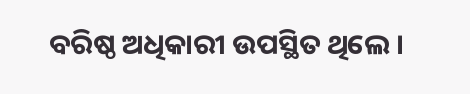ବରିଷ୍ଠ ଅଧିକାରୀ ଉପସ୍ଥିତ ଥିଲେ ।